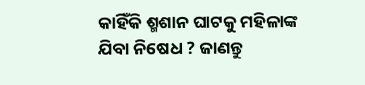କାହିଁକି ଶ୍ମଶାନ ଘାଟକୁ ମହିଳାଙ୍କ ଯିବା ନିଷେଧ ? ଜାଣନ୍ତୁ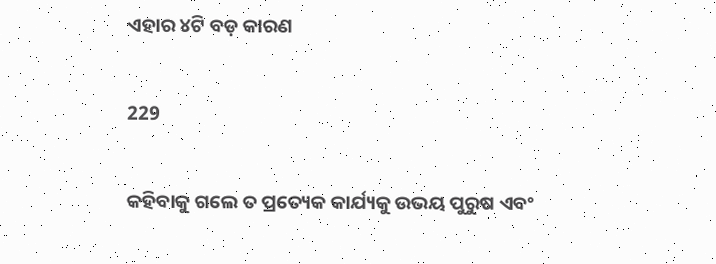ଏହାର ୪ଟି ବଡ଼ କାରଣ

229

କହିବାକୁ ଗଲେ ତ ପ୍ରତ୍ୟେକ କାର୍ଯ୍ୟକୁ ଉଭୟ ପୁରୁଷ ଏବଂ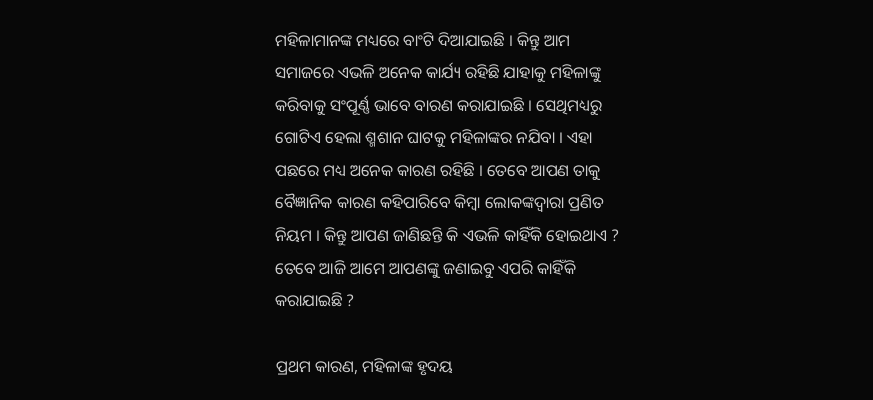ମହିଳାମାନଙ୍କ ମଧ୍ୟରେ ବାଂଟି ଦିଆଯାଇଛି । କିନ୍ତୁ ଆମ ସମାଜରେ ଏଭଳି ଅନେକ କାର୍ଯ୍ୟ ରହିଛି ଯାହାକୁ ମହିଳାଙ୍କୁ କରିବାକୁ ସଂପୂର୍ଣ୍ଣ ଭାବେ ବାରଣ କରାଯାଇଛି । ସେଥିମଧ୍ୟରୁ ଗୋଟିଏ ହେଲା ଶ୍ମଶାନ ଘାଟକୁ ମହିଳାଙ୍କର ନଯିବା । ଏହା ପଛରେ ମଧ୍ୟ ଅନେକ କାରଣ ରହିଛି । ତେବେ ଆପଣ ତାକୁ ବୈଜ୍ଞାନିକ କାରଣ କହିପାରିବେ କିମ୍ବା ଲୋକଙ୍କଦ୍ୱାରା ପ୍ରଣିତ ନିୟମ । କିନ୍ତୁ ଆପଣ ଜାଣିଛନ୍ତି କି ଏଭଳି କାହିଁକି ହୋଇଥାଏ ? ତେବେ ଆଜି ଆମେ ଆପଣଙ୍କୁ ଜଣାଇବୁ ଏପରି କାହିଁକି କରାଯାଇଛି ?

ପ୍ରଥମ କାରଣ, ମହିଳାଙ୍କ ହୃଦୟ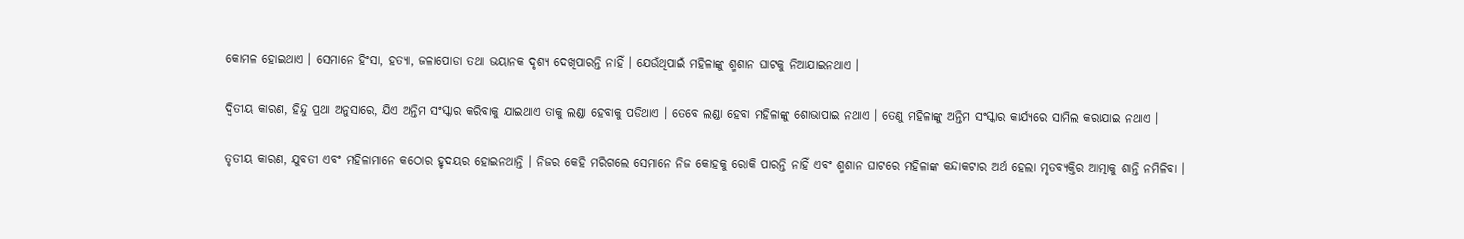କୋମଳ ହୋଇଥାଏ । ସେମାନେ ହିଂସା, ହତ୍ୟା, ଜଳାପୋଡା ତଥା ଭୟାନକ ଦୃଶ୍ୟ ଦେଖିପାରନ୍ତି ନାହିଁ । ଯେଉଁଥିପାଇଁ ମହିଳାଙ୍କୁ ଶ୍ମଶାନ ଘାଟକୁ ନିଆଯାଇନଥାଏ ।

ଦ୍ୱିତୀୟ କାରଣ, ହିନ୍ଦୁ ପ୍ରଥା ଅନୁସାରେ, ଯିଏ ଅନ୍ତିମ ସଂସ୍କାର କରିବାକୁ ଯାଇଥାଏ ତାକୁ ଲଣ୍ଡା ହେବାକୁ ପଡିଥାଏ । ତେବେ ଲଣ୍ଡା ହେବା ମହିଳାଙ୍କୁ ଶୋଭାପାଇ ନଥାଏ । ତେଣୁ ମହିଳାଙ୍କୁ ଅନ୍ତିମ ସଂସ୍କାର କାର୍ଯ୍ୟରେ ସାମିଲ କରାଯାଇ ନଥାଏ ।

ତୃତୀୟ କାରଣ, ଯୁବତୀ ଏବଂ ମହିଳାମାନେ କଠୋର ହୃଦୟର ହୋଇନଥାନ୍ତି । ନିଜର କେହି ମରିଗଲେ ସେମାନେ ନିଜ କୋହକୁ ରୋକି ପାରନ୍ତି ନାହିଁ ଏବଂ ଶ୍ମଶାନ ଘାଟରେ ମହିଳାଙ୍କ କନ୍ଦାକଟାର ଅର୍ଥ ହେଲା ମୃତବ୍ୟକ୍ତିର ଆତ୍ମାକୁ ଶାନ୍ତି ନମିଳିବା ।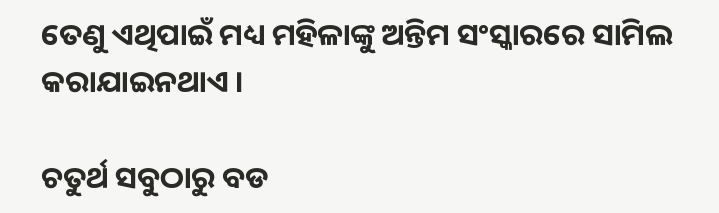ତେଣୁ ଏଥିପାଇଁ ମଧ୍ୟ ମହିଳାଙ୍କୁ ଅନ୍ତିମ ସଂସ୍କାରରେ ସାମିଲ କରାଯାଇନଥାଏ ।

ଚତୁର୍ଥ ସବୁଠାରୁ ବଡ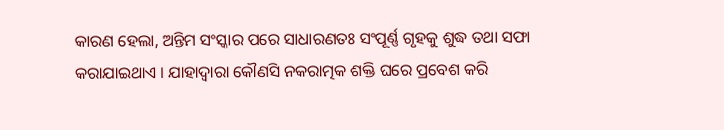କାରଣ ହେଲା, ଅନ୍ତିମ ସଂସ୍କାର ପରେ ସାଧାରଣତଃ ସଂପୂର୍ଣ୍ଣ ଗୃହକୁ ଶୁଦ୍ଧ ତଥା ସଫା କରାଯାଇଥାଏ । ଯାହାଦ୍ୱାରା କୌଣସି ନକରାତ୍ମକ ଶକ୍ତି ଘରେ ପ୍ରବେଶ କରି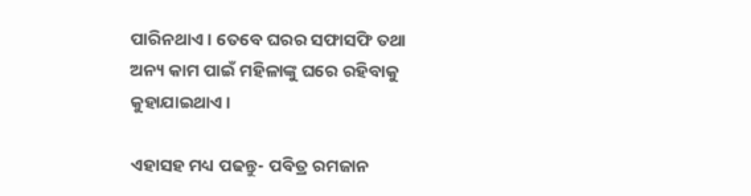ପାରିନଥାଏ । ତେବେ ଘରର ସଫାସଫି ତଥା ଅନ୍ୟ କାମ ପାଇଁ ମହିଳାଙ୍କୁ ଘରେ ରହିବାକୁ କୁହାଯାଇଥାଏ ।

ଏହାସହ ମଧ୍ୟ ପଢନ୍ତୁ- ପବିତ୍ର ରମଜାନ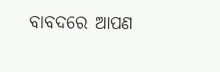ବାବଦରେ ଆପଣ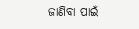ଜାଣିବା ପାଇଁ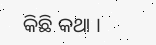କିଛି କଥା ।